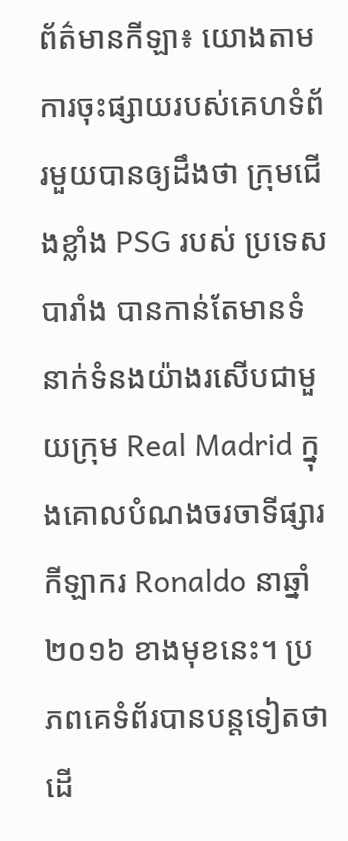ព័ត៌មានកីឡា៖ យោងតាមការចុះផ្សាយរបស់គេហទំព័រមួយបានឲ្យដឹងថា ក្រុមជើងខ្លាំង PSG របស់ ប្រទេសបារាំង បានកាន់តែមានទំនាក់ទំនងយ៉ាងរសើបជាមួយក្រុម Real Madrid ក្នុងគោលបំណងចរចាទីផ្សារ កីឡាករ Ronaldo នាឆ្នាំ ២០១៦ ខាងមុខនេះ។ ប្រភពគេទំព័របានបន្ដទៀតថា ដើ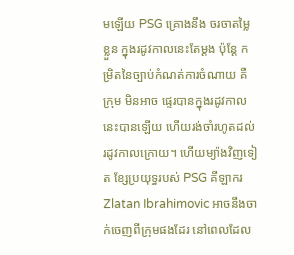មឡើយ PSG គ្រោងនឹង ចរចាតម្លៃខ្លួន ក្នុងរដូវកាលនេះតែម្ដង ប៉ុន្ដែ កម្រិតនៃច្បាប់កំណត់ការចំណាយ គឺក្រុម មិនអាច ផ្ទេរបានក្នុងរដូវកាលនេះបានឡើយ ហើយរង់ចាំរហូតដល់រដូវកាលក្រោយ។ ហើយម្យ៉ាងវិញទៀត ខ្សែប្រយុទ្ធរបស់ PSG គីឡាករ Zlatan Ibrahimovic អាចនឹងចាក់ចេញពីក្រុមផងដែរ នៅពេលដែល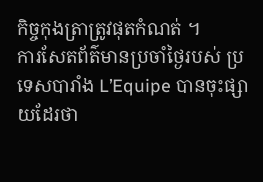កិច្ចកុងត្រាត្រូវផុតកំណត់ ។
ការសែតព័ត៌មានប្រចាំថ្ងៃរបស់ ប្រទេសបារាំង L’Equipe បានចុះផ្សាយដែរថា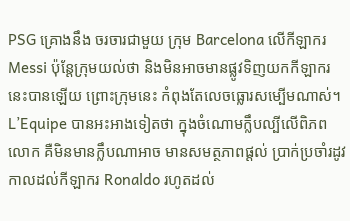PSG គ្រោងនឹង ចរចារជាមួយ ក្រុម Barcelona លើកីឡាករ Messi ប៉ុន្ដែក្រុមយល់ថា និងមិនអាចមានផ្លូវទិញយកកីឡាករនេះបានឡើយ ព្រោះក្រុមនេះ កំពុងតែលេចធ្លោរសម្បើមណាស់។ L’Equipe បានអះអាងទៀតថា ក្នុងចំណោមក្លឹបល្បីលើពិភពលោក គឺមិនមានក្លឹបណាអាច មានសមត្ថភាពផ្ដល់ ប្រាក់ប្រចាំរដូវកាលដល់កីឡាករ Ronaldo រហូតដល់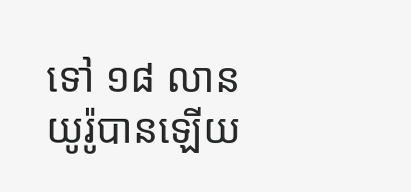ទៅ ១៨ លានយូរ៉ូបានឡើយ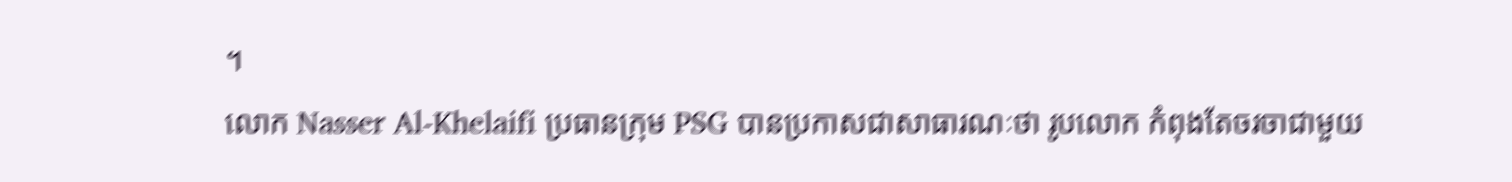។
លោក Nasser Al-Khelaifi ប្រធានក្រុម PSG បានប្រកាសជាសាធារណៈថា រូបលោក កំពុងតែចរចាជាមួយ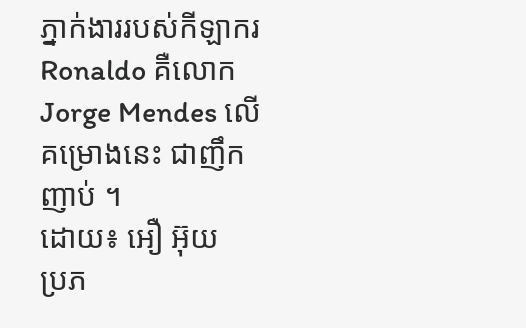ភ្នាក់ងាររបស់កីឡាករ Ronaldo គឺលោក Jorge Mendes លើគម្រោងនេះ ជាញឹកញាប់ ។
ដោយ៖ អឿ អ៊ុយ
ប្រភ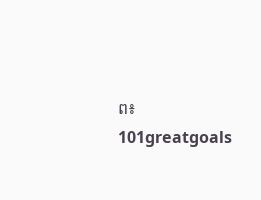ព៖ 101greatgoals